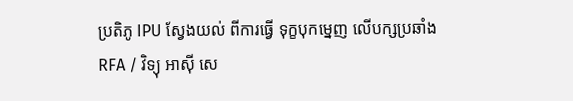ប្រតិភូ IPU ស្វែងយល់ ពីការធ្វើ ទុក្ខបុកម្នេញ លើបក្សប្រឆាំង
RFA / វិទ្យុ អាស៊ី សេ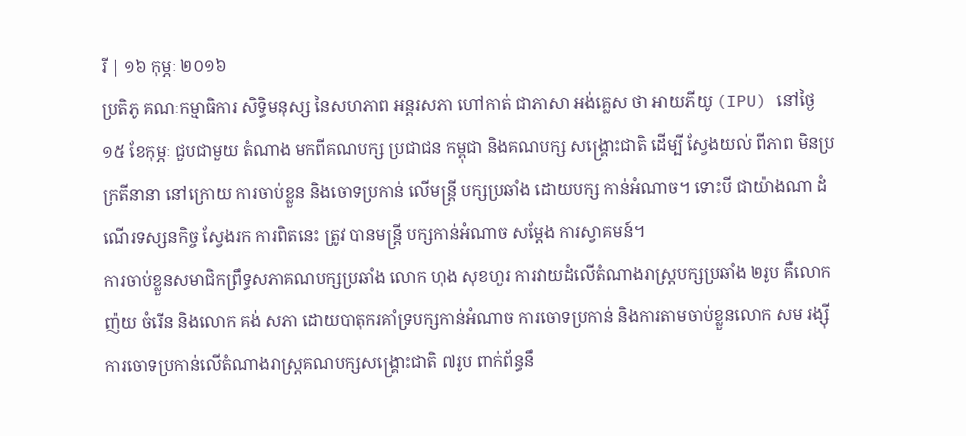រី | ១៦ កុម្ភៈ ២០១៦
ប្រតិភូ គណៈកម្មាធិការ សិទ្ធិមនុស្ស នៃសហភាព អន្តរសភា ហៅកាត់ ជាភាសា អង់គ្លេស ថា អាយភីយូ (IPU) នៅថ្ងៃ១៥ ខែកុម្ភៈ ជួបជាមួយ តំណាង មកពីគណបក្ស ប្រជាជន កម្ពុជា និងគណបក្ស សង្គ្រោះជាតិ ដើម្បី ស្វែងយល់ ពីភាព មិនប្រក្រតីនានា នៅក្រោយ ការចាប់ខ្លួន និងចោទប្រកាន់ លើមន្ត្រី បក្សប្រឆាំង ដោយបក្ស កាន់អំណាច។ ទោះបី ជាយ៉ាងណា ដំណើរទស្សនកិច្ច ស្វែងរក ការពិតនេះ ត្រូវ បានមន្ត្រី បក្សកាន់អំណាច សម្ដែង ការស្វាគមន៍។
ការចាប់ខ្លួនសមាជិកព្រឹទ្ធសភាគណបក្សប្រឆាំង លោក ហុង សុខហួរ ការវាយដំលើតំណាងរាស្ត្របក្សប្រឆាំង ២រូប គឺលោក ញ៉យ ចំរើន និងលោក គង់ សភា ដោយបាតុករគាំទ្របក្សកាន់អំណាច ការចោទប្រកាន់ និងការតាមចាប់ខ្លួនលោក សម រង្ស៊ី ការចោទប្រកាន់លើតំណាងរាស្ត្រគណបក្សសង្គ្រោះជាតិ ៧រូប ពាក់ព័ន្ធនឹ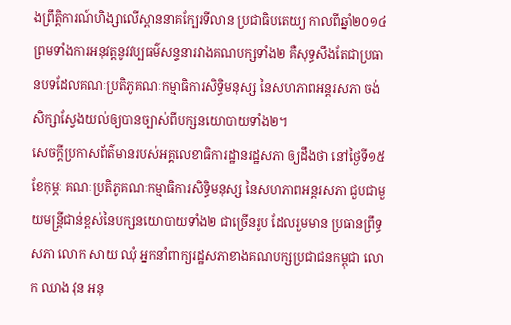ងព្រឹត្តិការណ៍ហិង្សាលើស្ពាននាគក្បែរទីលាន ប្រជាធិបតេយ្យ កាលពីឆ្នាំ២០១៤ ព្រមទាំងការអនុវត្តនូវវប្បធម៌សន្ទនារវាងគណបក្សទាំង២ គឺសុទ្ធសឹងតែជាប្រធានបទដែលគណៈប្រតិភូគណៈកម្មាធិការសិទ្ធិមនុស្ស នៃសហភាពអន្តរសភា ចង់សិក្សាស្វែងយល់ឲ្យបានច្បាស់ពីបក្សនយោបាយទាំង២។
សេចក្តីប្រកាសព័ត៌មានរបស់អគ្គលេខាធិការដ្ឋានរដ្ឋសភា ឲ្យដឹងថា នៅថ្ងៃទី១៥ ខែកុម្ភៈ គណៈប្រតិភូគណៈកម្មាធិការសិទ្ធិមនុស្ស នៃសហភាពអន្តរសភា ជួបជាមួយមន្ត្រីជាន់ខ្ពស់នៃបក្សនយោបាយទាំង២ ជាច្រើនរូប ដែលរួមមាន ប្រធានព្រឹទ្ធសភា លោក សាយ ឈុំ អ្នកនាំពាក្យរដ្ឋសភាខាងគណបក្សប្រជាជនកម្ពុជា លោក ឈាង វុន អនុ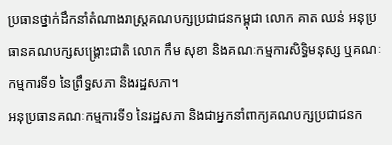ប្រធានថ្នាក់ដឹកនាំតំណាងរាស្ត្រគណបក្សប្រជាជនកម្ពុជា លោក គាត ឈន់ អនុប្រធានគណបក្សសង្គ្រោះជាតិ លោក កឹម សុខា និងគណៈកម្មការសិទ្ធិមនុស្ស ឬគណៈកម្មការទី១ នៃព្រឹទ្ធសភា និងរដ្ឋសភា។
អនុប្រធានគណៈកម្មការទី១ នៃរដ្ឋសភា និងជាអ្នកនាំពាក្យគណបក្សប្រជាជនក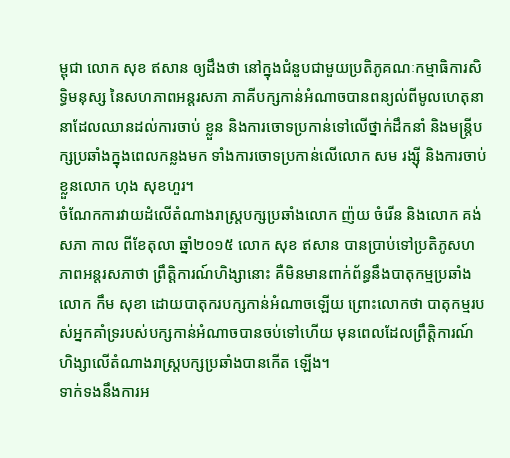ម្ពុជា លោក សុខ ឥសាន ឲ្យដឹងថា នៅក្នុងជំនួបជាមួយប្រតិភូគណៈកម្មាធិការសិទ្ធិមនុស្ស នៃសហភាពអន្តរសភា ភាគីបក្សកាន់អំណាចបានពន្យល់ពីមូលហេតុនានាដែលឈានដល់ការចាប់ ខ្លួន និងការចោទប្រកាន់ទៅលើថ្នាក់ដឹកនាំ និងមន្ត្រីបក្សប្រឆាំងក្នុងពេលកន្លងមក ទាំងការចោទប្រកាន់លើលោក សម រង្ស៊ី និងការចាប់ខ្លួនលោក ហុង សុខហួរ។
ចំណែកការវាយដំលើតំណាងរាស្ត្របក្សប្រឆាំងលោក ញ៉យ ចំរើន និងលោក គង់ សភា កាល ពីខែតុលា ឆ្នាំ២០១៥ លោក សុខ ឥសាន បានប្រាប់ទៅប្រតិភូសហភាពអន្តរសភាថា ព្រឹត្តិការណ៍ហិង្សានោះ គឺមិនមានពាក់ព័ន្ធនឹងបាតុកម្មប្រឆាំងលោក កឹម សុខា ដោយបាតុករបក្សកាន់អំណាចឡើយ ព្រោះលោកថា បាតុកម្មរបស់អ្នកគាំទ្ររបស់បក្សកាន់អំណាចបានចប់ទៅហើយ មុនពេលដែលព្រឹត្តិការណ៍ហិង្សាលើតំណាងរាស្ត្របក្សប្រឆាំងបានកើត ឡើង។
ទាក់ទងនឹងការអ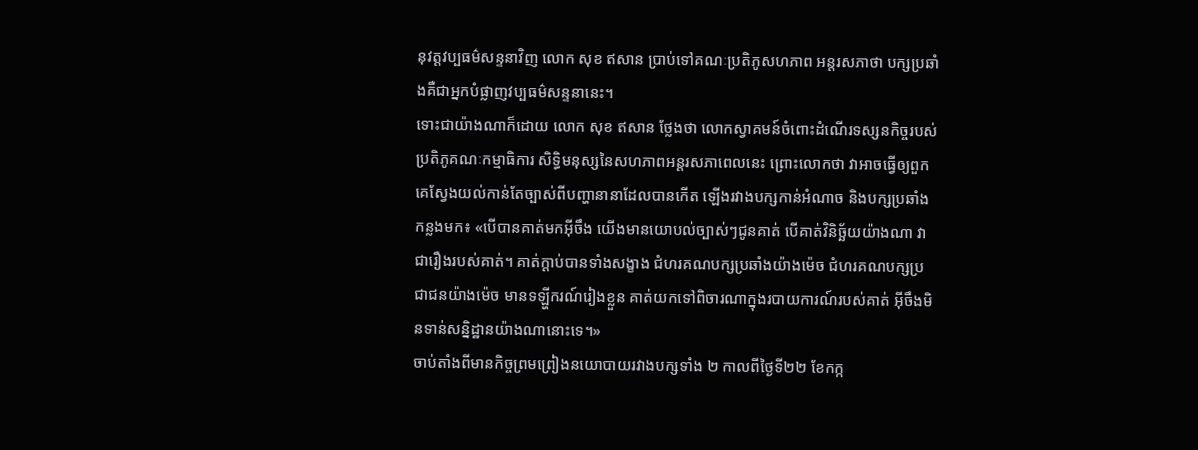នុវត្តវប្បធម៌សន្ទនាវិញ លោក សុខ ឥសាន ប្រាប់ទៅគណៈប្រតិភូសហភាព អន្តរសភាថា បក្សប្រឆាំងគឺជាអ្នកបំផ្លាញវប្បធម៌សន្ទនានេះ។
ទោះជាយ៉ាងណាក៏ដោយ លោក សុខ ឥសាន ថ្លែងថា លោកស្វាគមន៍ចំពោះដំណើរទស្សនកិច្ចរបស់ប្រតិភូគណៈកម្មាធិការ សិទ្ធិមនុស្សនៃសហភាពអន្តរសភាពេលនេះ ព្រោះលោកថា វាអាចធ្វើឲ្យពួកគេស្វែងយល់កាន់តែច្បាស់ពីបញ្ហានានាដែលបានកើត ឡើងរវាងបក្សកាន់អំណាច និងបក្សប្រឆាំងកន្លងមក៖ «បើបានគាត់មកអ៊ីចឹង យើងមានយោបល់ច្បាស់ៗជូនគាត់ បើគាត់វិនិច្ឆ័យយ៉ាងណា វាជារឿងរបស់គាត់។ គាត់ក្ដាប់បានទាំងសង្ខាង ជំហរគណបក្សប្រឆាំងយ៉ាងម៉េច ជំហរគណបក្សប្រជាជនយ៉ាងម៉េច មានទឡ្ហីករណ៍រៀងខ្លួន គាត់យកទៅពិចារណាក្នុងរបាយការណ៍របស់គាត់ អ៊ីចឹងមិនទាន់សន្និដ្ឋានយ៉ាងណានោះទេ។»
ចាប់តាំងពីមានកិច្ចព្រមព្រៀងនយោបាយរវាងបក្សទាំង ២ កាលពីថ្ងៃទី២២ ខែកក្ក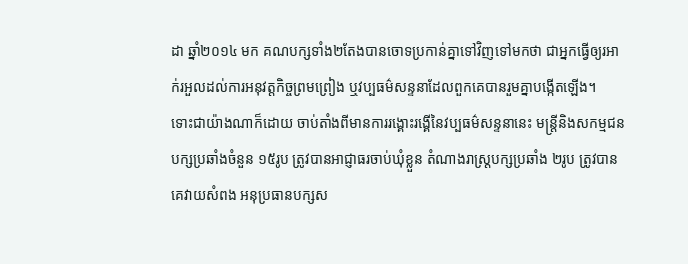ដា ឆ្នាំ២០១៤ មក គណបក្សទាំង២តែងបានចោទប្រកាន់គ្នាទៅវិញទៅមកថា ជាអ្នកធ្វើឲ្យរអាក់រអួលដល់ការអនុវត្តកិច្ចព្រមព្រៀង ឬវប្បធម៌សន្ទនាដែលពួកគេបានរួមគ្នាបង្កើតឡើង។
ទោះជាយ៉ាងណាក៏ដោយ ចាប់តាំងពីមានការរង្គោះរង្គើនៃវប្បធម៌សន្ទនានេះ មន្ត្រីនិងសកម្មជនបក្សប្រឆាំងចំនួន ១៥រូប ត្រូវបានអាជ្ញាធរចាប់ឃុំខ្លួន តំណាងរាស្ត្របក្សប្រឆាំង ២រូប ត្រូវបានគេវាយសំពង អនុប្រធានបក្សស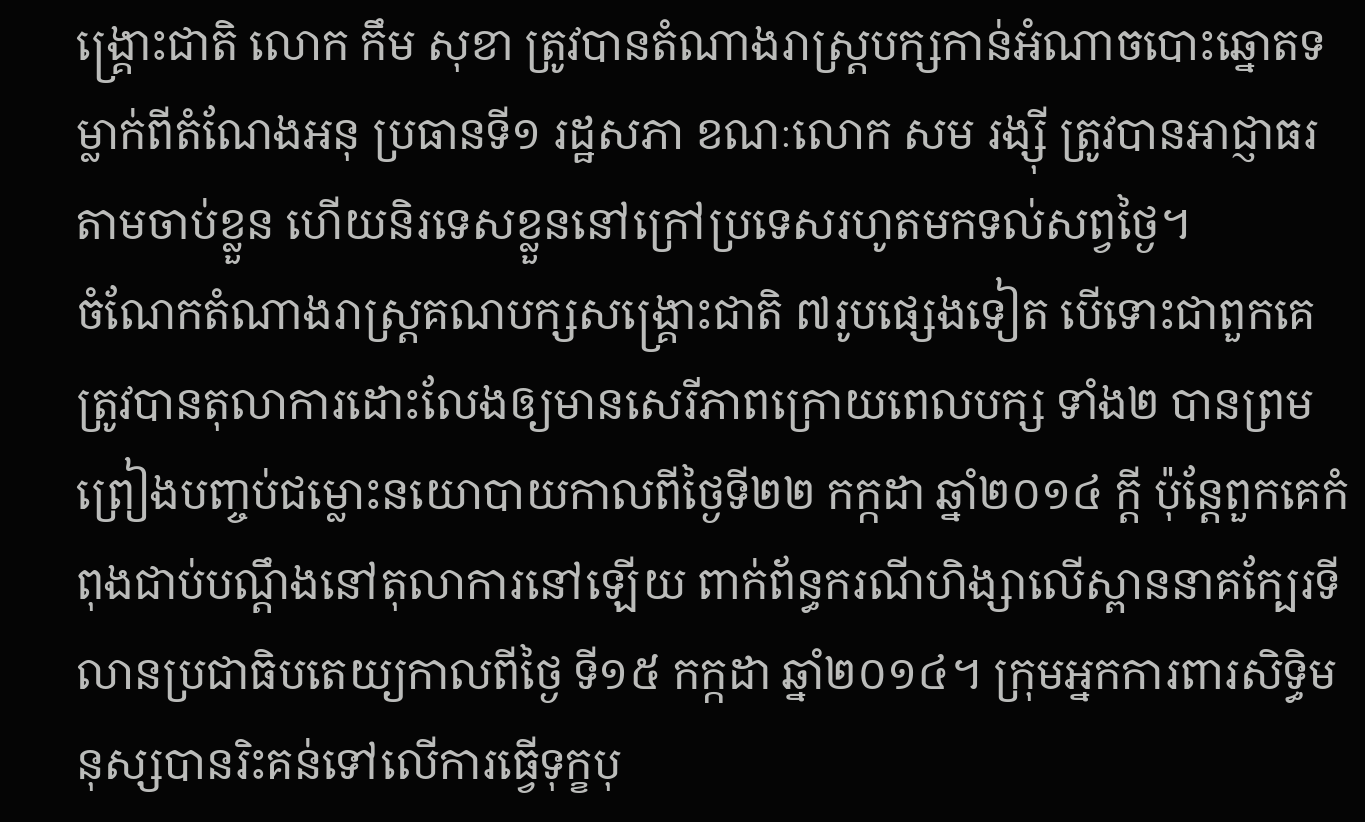ង្គ្រោះជាតិ លោក កឹម សុខា ត្រូវបានតំណាងរាស្ត្របក្សកាន់អំណាចបោះឆ្នោតទម្លាក់ពីតំណែងអនុ ប្រធានទី១ រដ្ឋសភា ខណៈលោក សម រង្ស៊ី ត្រូវបានអាជ្ញាធរតាមចាប់ខ្លួន ហើយនិរទេសខ្លួននៅក្រៅប្រទេសរហូតមកទល់សព្វថ្ងៃ។
ចំណែកតំណាងរាស្ត្រគណបក្សសង្គ្រោះជាតិ ៧រូបផ្សេងទៀត បើទោះជាពួកគេត្រូវបានតុលាការដោះលែងឲ្យមានសេរីភាពក្រោយពេលបក្ស ទាំង២ បានព្រមព្រៀងបញ្ចប់ជម្លោះនយោបាយកាលពីថ្ងៃទី២២ កក្កដា ឆ្នាំ២០១៤ ក្ដី ប៉ុន្តែពួកគេកំពុងជាប់បណ្ដឹងនៅតុលាការនៅឡើយ ពាក់ព័ន្ធករណីហិង្សាលើស្ពាននាគក្បែរទីលានប្រជាធិបតេយ្យកាលពីថ្ងៃ ទី១៥ កក្កដា ឆ្នាំ២០១៤។ ក្រុមអ្នកការពារសិទ្ធិមនុស្សបានរិះគន់ទៅលើការធ្វើទុក្ខបុ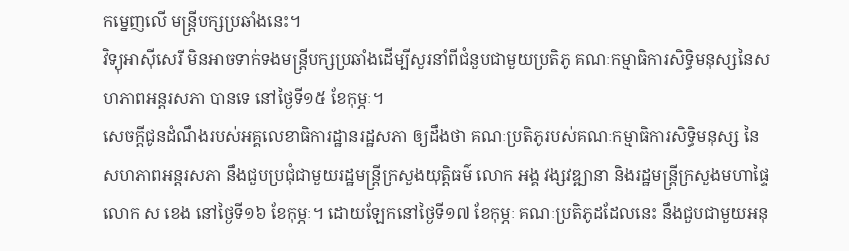កម្នេញលើ មន្ត្រីបក្សប្រឆាំងនេះ។
វិទ្យុអាស៊ីសេរី មិនអាចទាក់ទងមន្ត្រីបក្សប្រឆាំងដើម្បីសួរនាំពីជំនួបជាមួយប្រតិភូ គណៈកម្មាធិការសិទ្ធិមនុស្សនៃសហភាពអន្តរសភា បានទេ នៅថ្ងៃទី១៥ ខែកុម្ភៈ។
សេចក្ដីជូនដំណឹងរបស់អគ្គលេខាធិការដ្ឋានរដ្ឋសភា ឲ្យដឹងថា គណៈប្រតិភូរបស់គណៈកម្មាធិការសិទ្ធិមនុស្ស នៃសហភាពអន្តរសភា នឹងជួបប្រជុំជាមួយរដ្ឋមន្ត្រីក្រសួងយុត្តិធម៌ លោក អង្គ វង្សវឌ្ឍានា និងរដ្ឋមន្ត្រីក្រសួងមហាផ្ទៃ លោក ស ខេង នៅថ្ងៃទី១៦ ខែកុម្ភៈ។ ដោយឡែកនៅថ្ងៃទី១៧ ខែកុម្ភៈ គណៈប្រតិភូដដែលនេះ នឹងជួបជាមួយអនុ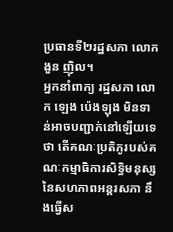ប្រធានទី២រដ្ឋសភា លោក ងួន ញ៉ិល។
អ្នកនាំពាក្យ រដ្ឋសភា លោក ឡេង ប៉េងឡុង មិនទាន់អាចបញ្ជាក់នៅឡើយទេថា តើគណៈប្រតិភូរបស់គណៈកម្មាធិការសិទ្ធិមនុស្សនៃសហភាពអន្តរសភា នឹងធ្វើស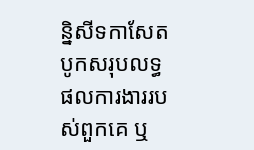ន្និសីទកាសែតបូកសរុបលទ្ធផលការងាររបស់ពួកគេ ឬ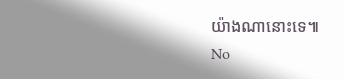យ៉ាងណានោះទេ៕
No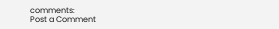comments:
Post a Comment